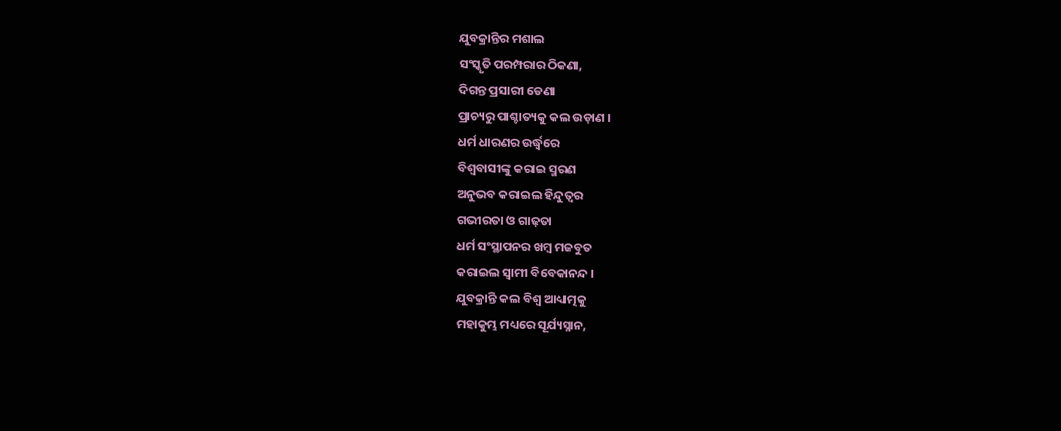ଯୁବକ୍ରାନ୍ତିର ମଶାଲ
ସଂସ୍କୃତି ପରମ୍ପରାର ଠିକଣା,
ଦିଗନ୍ତ ପ୍ରସାରୀ ଡେଣା
ପ୍ରାଚ୍ୟରୁ ପାଶ୍ଚାତ୍ୟକୁ କଲ ଉଡ଼ାଣ ।
ଧର୍ମ ଧାରଣର ଉର୍ଦ୍ଧ୍ୱରେ
ବିଶ୍ଵବାସୀଙ୍କୁ କରାଇ ସ୍ମରଣ
ଅନୁଭବ କରାଇଲ ହିନ୍ଦୁତ୍ଵର
ଗଭୀରତା ଓ ଗାଢ଼ତା
ଧର୍ମ ସଂସ୍ଥାପନର ଖମ୍ବ ମଜବୁତ
କରାଇଲ ସ୍ୱାମୀ ବିବେକାନନ୍ଦ ।
ଯୁବକ୍ରାନ୍ତି କଲ ବିଶ୍ଵ ଆଧ୍ୟାତ୍ମକୁ
ମହାକୁମ୍ଭ ମଧ୍ୟରେ ସୂର୍ଯ୍ୟସ୍ନାନ,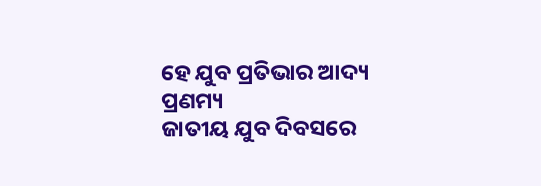ହେ ଯୁବ ପ୍ରତିଭାର ଆଦ୍ୟ ପ୍ରଣମ୍ୟ
ଜାତୀୟ ଯୁବ ଦିବସରେ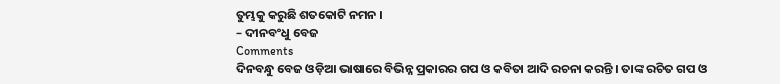ତୁମ୍ଭକୁ କରୁଛି ଶତକୋଟି ନମନ ।
– ଦୀନବଂଧୁ ବେଜ
Comments
ଦିନବନ୍ଧୁ ବେଜ ଓଡ଼ିଆ ଭାଷାରେ ବିଭିନ୍ନ ପ୍ରକାରର ଗପ ଓ କବିତା ଆଦି ରଚନା କରନ୍ତି । ତାଙ୍କ ରଚିତ ଗପ ଓ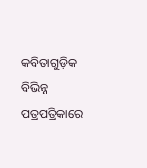କବିତାଗୁଡ଼ିକ ବିଭିନ୍ନ ପତ୍ରପତ୍ରିକାରେ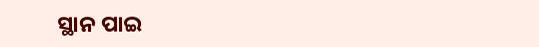ସ୍ଥାନ ପାଇ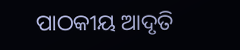ପାଠକୀୟ ଆଦୃତି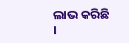ଲାଭ କରିଛି ।